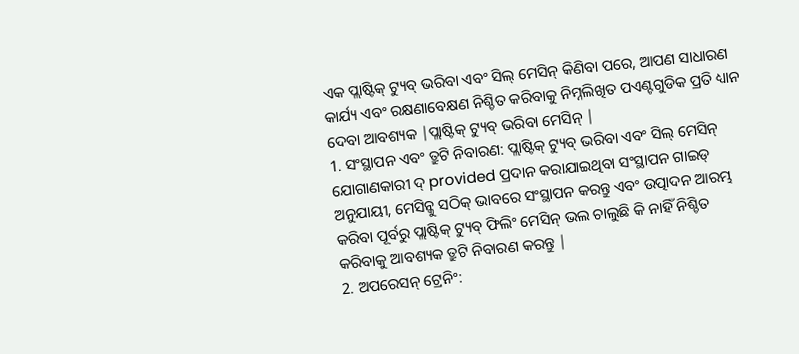ଏକ ପ୍ଲାଷ୍ଟିକ୍ ଟ୍ୟୁବ୍ ଭରିବା ଏବଂ ସିଲ୍ ମେସିନ୍ କିଣିବା ପରେ, ଆପଣ ସାଧାରଣ କାର୍ଯ୍ୟ ଏବଂ ରକ୍ଷଣାବେକ୍ଷଣ ନିଶ୍ଚିତ କରିବାକୁ ନିମ୍ନଲିଖିତ ପଏଣ୍ଟଗୁଡିକ ପ୍ରତି ଧ୍ୟାନ ଦେବା ଆବଶ୍ୟକ |ପ୍ଲାଷ୍ଟିକ୍ ଟ୍ୟୁବ୍ ଭରିବା ମେସିନ୍ |
1. ସଂସ୍ଥାପନ ଏବଂ ତ୍ରୁଟି ନିବାରଣ: ପ୍ଲାଷ୍ଟିକ୍ ଟ୍ୟୁବ୍ ଭରିବା ଏବଂ ସିଲ୍ ମେସିନ୍ ଯୋଗାଣକାରୀ ଦ୍ provided ପ୍ରଦାନ କରାଯାଇଥିବା ସଂସ୍ଥାପନ ଗାଇଡ୍ ଅନୁଯାୟୀ, ମେସିନ୍କୁ ସଠିକ୍ ଭାବରେ ସଂସ୍ଥାପନ କରନ୍ତୁ ଏବଂ ଉତ୍ପାଦନ ଆରମ୍ଭ କରିବା ପୂର୍ବରୁ ପ୍ଲାଷ୍ଟିକ୍ ଟ୍ୟୁବ୍ ଫିଲିଂ ମେସିନ୍ ଭଲ ଚାଲୁଛି କି ନାହିଁ ନିଶ୍ଚିତ କରିବାକୁ ଆବଶ୍ୟକ ତ୍ରୁଟି ନିବାରଣ କରନ୍ତୁ |
2. ଅପରେସନ୍ ଟ୍ରେନିଂ: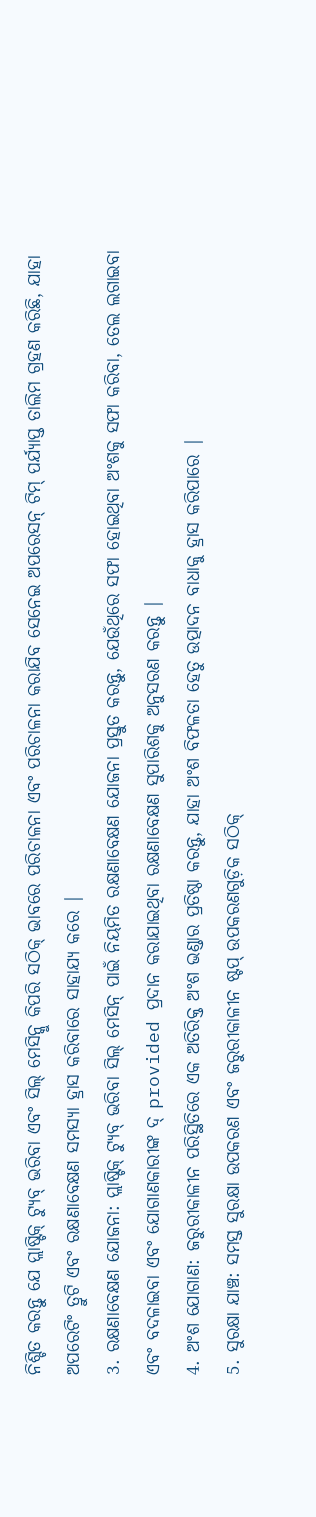ନିଶ୍ଚିତ କରନ୍ତୁ ଯେ ପ୍ଲାଷ୍ଟିକ୍ ଟ୍ୟୁବ୍ ଭରିବା ଏବଂ ସିଲ୍ ମେସିନ୍କୁ କିପରି ସଠିକ୍ ଭାବରେ ପରିଚାଳନା ଏବଂ ପରିଚାଳନା କରାଯିବ ସେନେଇ ଅପରେସନ୍ ଟିମ୍ ପର୍ଯ୍ୟାପ୍ତ ତାଲିମ ଗ୍ରହଣ କରିଛି, ଯାହା ଅପରେଟିଂ ତ୍ରୁଟି ଏବଂ ରକ୍ଷଣାବେକ୍ଷଣ ସମସ୍ୟା ହ୍ରାସ କରିବାରେ ସାହାଯ୍ୟ କରେ |
3. ରକ୍ଷଣାବେକ୍ଷଣ ଯୋଜନା: ପ୍ଲାଷ୍ଟିକ୍ ଟ୍ୟୁବ୍ ଭରିବା ସିଲ୍ ମେସିନ୍ ପାଇଁ ନିୟମିତ ରକ୍ଷଣାବେକ୍ଷଣ ଯୋଜନା ପ୍ରସ୍ତୁତ କରନ୍ତୁ, ଯେଉଁଥିରେ ସଫା ହୋଇଥିବା ଅଂଶକୁ ସଫା କରିବା, ତେଲ ଲଗାଇବା ଏବଂ ବଦଳାଇବା ଏବଂ ଯୋଗାଣକାରୀଙ୍କ ଦ୍ provided ପ୍ରଦାନ କରାଯାଇଥିବା ରକ୍ଷଣାବେକ୍ଷଣ ସୁପାରିଶକୁ ଅନୁସରଣ କରନ୍ତୁ |
4. ଅଂଶ ଯୋଗାଣ: ଜରୁରୀକାଳୀନ ପରିସ୍ଥିତିରେ ଏକ ଅତିରିକ୍ତ ଅଂଶ ଭଣ୍ଡାର ପ୍ରତିଷ୍ଠା କରନ୍ତୁ, ଯାହା ଅଂଶ ବିଫଳତା ହେତୁ ଉତ୍ପାଦନ ବାଧାକୁ ହ୍ରାସ କରିପାରେ |
5. ସୁରକ୍ଷା ଯାଞ୍ଚ: ସମସ୍ତ ସୁରକ୍ଷା ଉପକରଣ ଏବଂ ଜରୁରୀକାଳୀନ ଷ୍ଟପ୍ ଉପକରଣଗୁଡ଼ିକ ସଠିକ୍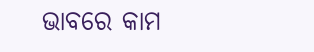ଭାବରେ କାମ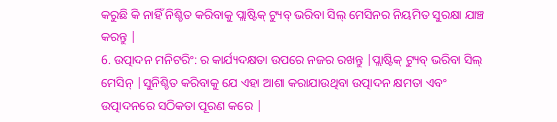କରୁଛି କି ନାହିଁ ନିଶ୍ଚିତ କରିବାକୁ ପ୍ଲାଷ୍ଟିକ୍ ଟ୍ୟୁବ୍ ଭରିବା ସିଲ୍ ମେସିନର ନିୟମିତ ସୁରକ୍ଷା ଯାଞ୍ଚ କରନ୍ତୁ |
6. ଉତ୍ପାଦନ ମନିଟରିଂ: ର କାର୍ଯ୍ୟଦକ୍ଷତା ଉପରେ ନଜର ରଖନ୍ତୁ |ପ୍ଲାଷ୍ଟିକ୍ ଟ୍ୟୁବ୍ ଭରିବା ସିଲ୍ ମେସିନ୍ |ସୁନିଶ୍ଚିତ କରିବାକୁ ଯେ ଏହା ଆଶା କରାଯାଉଥିବା ଉତ୍ପାଦନ କ୍ଷମତା ଏବଂ ଉତ୍ପାଦନରେ ସଠିକତା ପୂରଣ କରେ |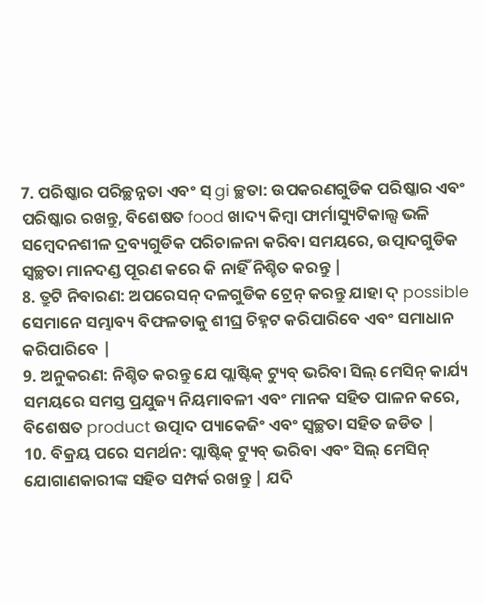7. ପରିଷ୍କାର ପରିଚ୍ଛନ୍ନତା ଏବଂ ସ୍ gi ଚ୍ଛତା: ଉପକରଣଗୁଡିକ ପରିଷ୍କାର ଏବଂ ପରିଷ୍କାର ରଖନ୍ତୁ, ବିଶେଷତ food ଖାଦ୍ୟ କିମ୍ବା ଫାର୍ମାସ୍ୟୁଟିକାଲ୍ସ ଭଳି ସମ୍ବେଦନଶୀଳ ଦ୍ରବ୍ୟଗୁଡିକ ପରିଚାଳନା କରିବା ସମୟରେ, ଉତ୍ପାଦଗୁଡିକ ସ୍ୱଚ୍ଛତା ମାନଦଣ୍ଡ ପୂରଣ କରେ କି ନାହିଁ ନିଶ୍ଚିତ କରନ୍ତୁ |
8. ତ୍ରୁଟି ନିବାରଣ: ଅପରେସନ୍ ଦଳଗୁଡିକ ଟ୍ରେନ୍ କରନ୍ତୁ ଯାହା ଦ୍ possible ସେମାନେ ସମ୍ଭାବ୍ୟ ବିଫଳତାକୁ ଶୀଘ୍ର ଚିହ୍ନଟ କରିପାରିବେ ଏବଂ ସମାଧାନ କରିପାରିବେ |
9. ଅନୁକରଣ: ନିଶ୍ଚିତ କରନ୍ତୁ ଯେ ପ୍ଲାଷ୍ଟିକ୍ ଟ୍ୟୁବ୍ ଭରିବା ସିଲ୍ ମେସିନ୍ କାର୍ଯ୍ୟ ସମୟରେ ସମସ୍ତ ପ୍ରଯୁଜ୍ୟ ନିୟମାବଳୀ ଏବଂ ମାନକ ସହିତ ପାଳନ କରେ, ବିଶେଷତ product ଉତ୍ପାଦ ପ୍ୟାକେଜିଂ ଏବଂ ସ୍ୱଚ୍ଛତା ସହିତ ଜଡିତ |
10. ବିକ୍ରୟ ପରେ ସମର୍ଥନ: ପ୍ଲାଷ୍ଟିକ୍ ଟ୍ୟୁବ୍ ଭରିବା ଏବଂ ସିଲ୍ ମେସିନ୍ ଯୋଗାଣକାରୀଙ୍କ ସହିତ ସମ୍ପର୍କ ରଖନ୍ତୁ | ଯଦି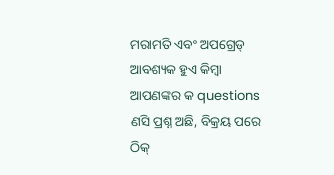ମରାମତି ଏବଂ ଅପଗ୍ରେଡ୍ ଆବଶ୍ୟକ ହୁଏ କିମ୍ବା ଆପଣଙ୍କର କ questions ଣସି ପ୍ରଶ୍ନ ଅଛି, ବିକ୍ରୟ ପରେ ଠିକ୍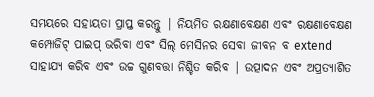ସମୟରେ ସହାୟତା ପ୍ରାପ୍ତ କରନ୍ତୁ | ନିୟମିତ ରକ୍ଷଣାବେକ୍ଷଣ ଏବଂ ରକ୍ଷଣାବେକ୍ଷଣ କମ୍ପୋଜିଟ୍ ପାଇପ୍ ଭରିବା ଏବଂ ସିଲ୍ ମେସିନର ସେବା ଜୀବନ ବ extend ସାହାଯ୍ୟ କରିବ ଏବଂ ଉଚ୍ଚ ଗୁଣବତ୍ତା ନିଶ୍ଚିତ କରିବ | ଉତ୍ପାଦନ ଏବଂ ଅପ୍ରତ୍ୟାଶିତ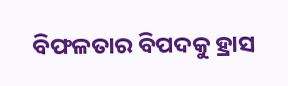ବିଫଳତାର ବିପଦକୁ ହ୍ରାସ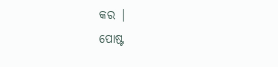କର |
ପୋଷ୍ଟ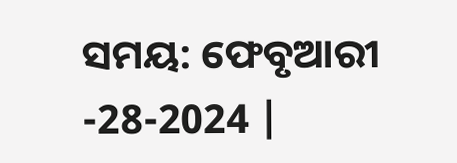ସମୟ: ଫେବୃଆରୀ -28-2024 |